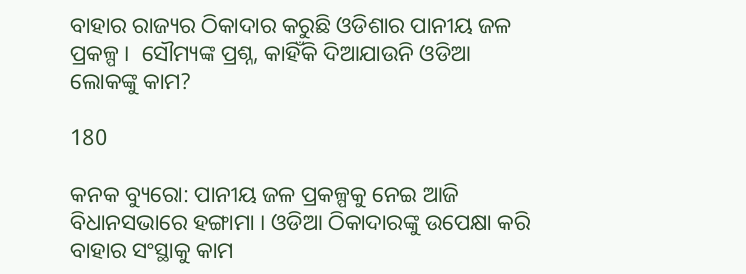ବାହାର ରାଜ୍ୟର ଠିକାଦାର କରୁଛି ଓଡିଶାର ପାନୀୟ ଜଳ ପ୍ରକଳ୍ପ ।  ସୌମ୍ୟଙ୍କ ପ୍ରଶ୍ନ, କାହିଁକି ଦିଆଯାଉନି ଓଡିଆ ଲୋକଙ୍କୁ କାମ?

180

କନକ ବ୍ୟୁରୋ: ପାନୀୟ ଜଳ ପ୍ରକଳ୍ପକୁ ନେଇ ଆଜି ବିଧାନସଭାରେ ହଙ୍ଗାମା । ଓଡିଆ ଠିକାଦାରଙ୍କୁ ଉପେକ୍ଷା କରି ବାହାର ସଂସ୍ଥାକୁ କାମ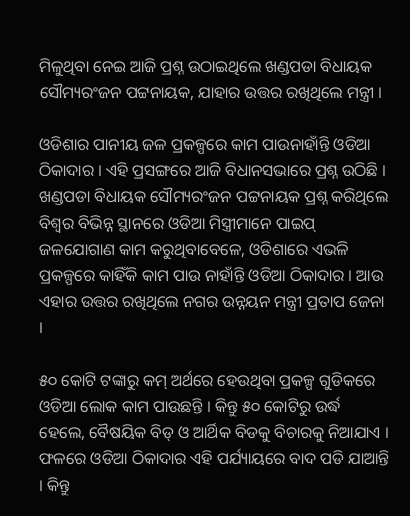ମିଳୁଥିବା ନେଇ ଆଜି ପ୍ରଶ୍ନ ଉଠାଇଥିଲେ ଖଣ୍ଡପଡା ବିଧାୟକ ସୌମ୍ୟରଂଜନ ପଟ୍ଟନାୟକ, ଯାହାର ଉତ୍ତର ରଖିଥିଲେ ମନ୍ତ୍ରୀ ।

ଓଡିଶାର ପାନୀୟ ଜଳ ପ୍ରକଳ୍ପରେ କାମ ପାଉନାହାଁନ୍ତି ଓଡିଆ ଠିକାଦାର । ଏହି ପ୍ରସଙ୍ଗରେ ଆଜି ବିଧାନସଭାରେ ପ୍ରଶ୍ନ ଉଠିଛି । ଖଣ୍ଡପଡା ବିଧାୟକ ସୌମ୍ୟରଂଜନ ପଟ୍ଟନାୟକ ପ୍ରଶ୍ନ କରିଥିଲେ ବିଶ୍ୱର ବିଭିନ୍ନ ସ୍ଥାନରେ ଓଡିଆ ମିସ୍ତ୍ରୀମାନେ ପାଇପ୍ ଜଳଯୋଗାଣ କାମ କରୁଥିବାବେଳେ, ଓଡିଶାରେ ଏଭଳି ପ୍ରକଳ୍ପରେ କାହିଁକି କାମ ପାଉ ନାହାଁନ୍ତି ଓଡିଆ ଠିକାଦାର । ଆଉ ଏହାର ଉତ୍ତର ରଖିଥିଲେ ନଗର ଉନ୍ନୟନ ମନ୍ତ୍ରୀ ପ୍ରତାପ ଜେନା ।

୫୦ କୋଟି ଟଙ୍କାରୁ କମ୍ ଅର୍ଥରେ ହେଉଥିବା ପ୍ରକଳ୍ପ ଗୁଡିକରେ ଓଡିଆ ଲୋକ କାମ ପାଉଛନ୍ତି । କିନ୍ତୁ ୫୦ କୋଟିରୁ ଉର୍ଦ୍ଧ ହେଲେ, ବୈଷୟିକ ବିଡ୍ ଓ ଆର୍ଥିକ ବିଡକୁ ବିଚାରକୁ ନିଆଯାଏ । ଫଳରେ ଓଡିଆ ଠିକାଦାର ଏହି ପର୍ଯ୍ୟାୟରେ ବାଦ ପଡି ଯାଆନ୍ତି । କିନ୍ତୁ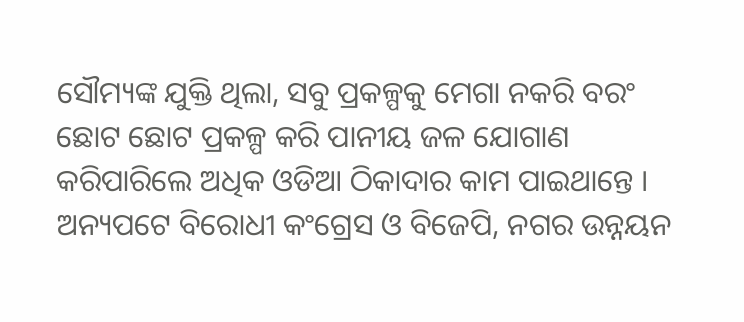ସୌମ୍ୟଙ୍କ ଯୁକ୍ତି ଥିଲା, ସବୁ ପ୍ରକଳ୍ପକୁ ମେଗା ନକରି ବରଂ ଛୋଟ ଛୋଟ ପ୍ରକଳ୍ପ କରି ପାନୀୟ ଜଳ ଯୋଗାଣ କରିପାରିଲେ ଅଧିକ ଓଡିଆ ଠିକାଦାର କାମ ପାଇଥାନ୍ତେ । ଅନ୍ୟପଟେ ବିରୋଧୀ କଂଗ୍ରେସ ଓ ବିଜେପି, ନଗର ଉନ୍ନୟନ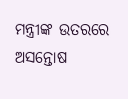ମନ୍ତ୍ରୀଙ୍କ ଉତରରେ ଅସନ୍ତୋଷ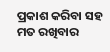ପ୍ରକାଶ କରିବା ସହ ମତ ରଖିବାର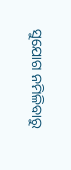ସୁଯୋଗ ନମିଳିବାରୁ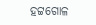ହଟ୍ଟଗୋଳ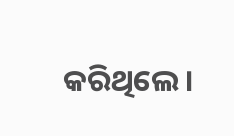କରିଥିଲେ ।